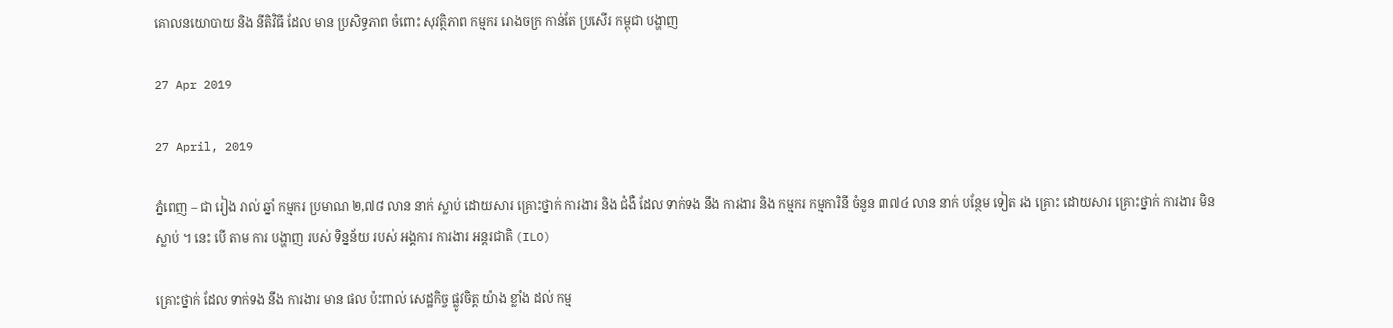គោលនយោបាយ និង នីតិវិធី ដែល មាន ប្រសិទ្ធភាព ចំពោះ សុវត្ថិភាព កម្មករ រោងចក្រ កាន់តែ ប្រសើរ កម្ពុជា បង្ហាញ

27 Apr 2019

27 April, 2019

ភ្នំពេញ – ជា រៀង រាល់ ឆ្នាំ កម្មករ ប្រមាណ ២,៧៨ លាន នាក់ ស្លាប់ ដោយសារ គ្រោះថ្នាក់ ការងារ និង ជំងឺ ដែល ទាក់ទង នឹង ការងារ និង កម្មករ កម្មការិនី ចំនួន ៣៧៤ លាន នាក់ បន្ថែម ទៀត រង គ្រោះ ដោយសារ គ្រោះថ្នាក់ ការងារ មិន ស្លាប់ ។ នេះ បើ តាម ការ បង្ហាញ របស់ ទិន្នន័យ របស់ អង្គការ ការងារ អន្តរជាតិ (ILO)

គ្រោះថ្នាក់ ដែល ទាក់ទង នឹង ការងារ មាន ផល ប៉ះពាល់ សេដ្ឋកិច្ច ផ្លូវចិត្ត យ៉ាង ខ្លាំង ដល់ កម្ម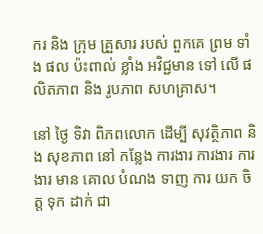ករ និង ក្រុម គ្រួសារ របស់ ពួកគេ ព្រម ទាំង ផល ប៉ះពាល់ ខ្លាំង អវិជ្ជមាន ទៅ លើ ផលិតភាព និង រូបភាព សហគ្រាស។

នៅ ថ្ងៃ ទិវា ពិភពលោក ដើម្បី សុវត្ថិភាព និង សុខភាព នៅ កន្លែង ការងារ ការងារ ការងារ មាន គោល បំណង ទាញ ការ យក ចិត្ត ទុក ដាក់ ជា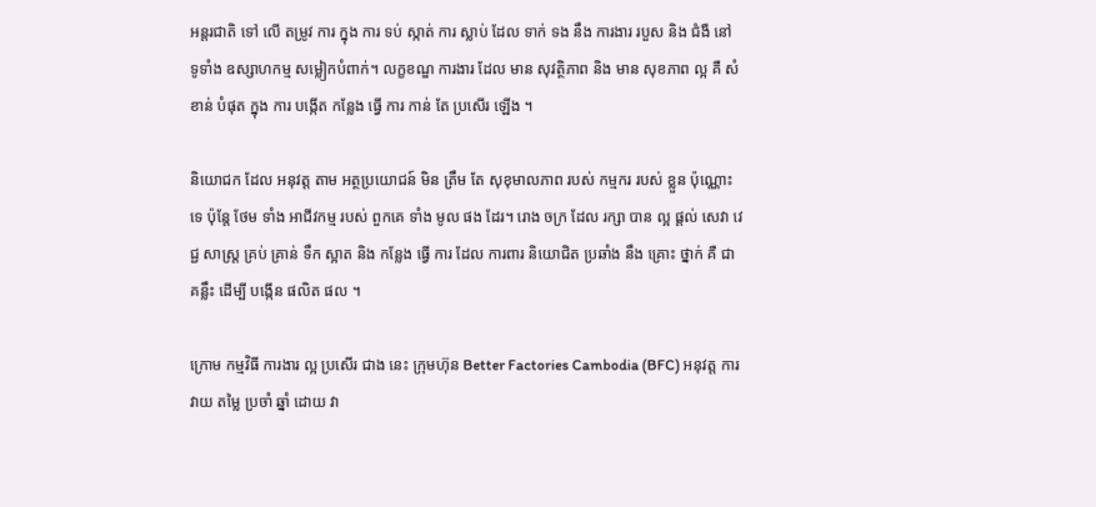អន្តរជាតិ ទៅ លើ តម្រូវ ការ ក្នុង ការ ទប់ ស្កាត់ ការ ស្លាប់ ដែល ទាក់ ទង នឹង ការងារ របួស និង ជំងឺ នៅ ទូទាំង ឧស្សាហកម្ម សម្លៀកបំពាក់។ លក្ខខណ្ឌ ការងារ ដែល មាន សុវត្ថិភាព និង មាន សុខភាព ល្អ គឺ សំខាន់ បំផុត ក្នុង ការ បង្កើត កន្លែង ធ្វើ ការ កាន់ តែ ប្រសើរ ឡើង ។

និយោជក ដែល អនុវត្ត តាម អត្ថប្រយោជន៍ មិន ត្រឹម តែ សុខុមាលភាព របស់ កម្មករ របស់ ខ្លួន ប៉ុណ្ណោះ ទេ ប៉ុន្តែ ថែម ទាំង អាជីវកម្ម របស់ ពួកគេ ទាំង មូល ផង ដែរ។ រោង ចក្រ ដែល រក្សា បាន ល្អ ផ្តល់ សេវា វេជ្ជ សាស្ត្រ គ្រប់ គ្រាន់ ទឹក ស្អាត និង កន្លែង ធ្វើ ការ ដែល ការពារ និយោជិត ប្រឆាំង នឹង គ្រោះ ថ្នាក់ គឺ ជា គន្លឹះ ដើម្បី បង្កើន ផលិត ផល ។

ក្រោម កម្មវិធី ការងារ ល្អ ប្រសើរ ជាង នេះ ក្រុមហ៊ុន Better Factories Cambodia (BFC) អនុវត្ត ការ វាយ តម្លៃ ប្រចាំ ឆ្នាំ ដោយ វា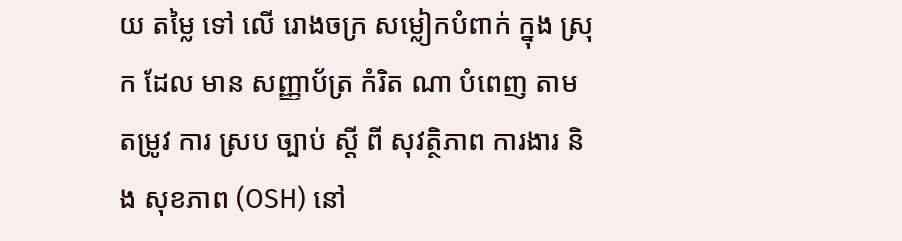យ តម្លៃ ទៅ លើ រោងចក្រ សម្លៀកបំពាក់ ក្នុង ស្រុក ដែល មាន សញ្ញាប័ត្រ កំរិត ណា បំពេញ តាម តម្រូវ ការ ស្រប ច្បាប់ ស្តី ពី សុវត្ថិភាព ការងារ និង សុខភាព (OSH) នៅ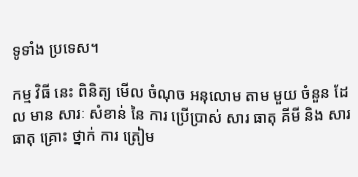ទូទាំង ប្រទេស។

កម្ម វិធី នេះ ពិនិត្យ មើល ចំណុច អនុលោម តាម មួយ ចំនួន ដែល មាន សារៈ សំខាន់ នៃ ការ ប្រើប្រាស់ សារ ធាតុ គីមី និង សារ ធាតុ គ្រោះ ថ្នាក់ ការ ត្រៀម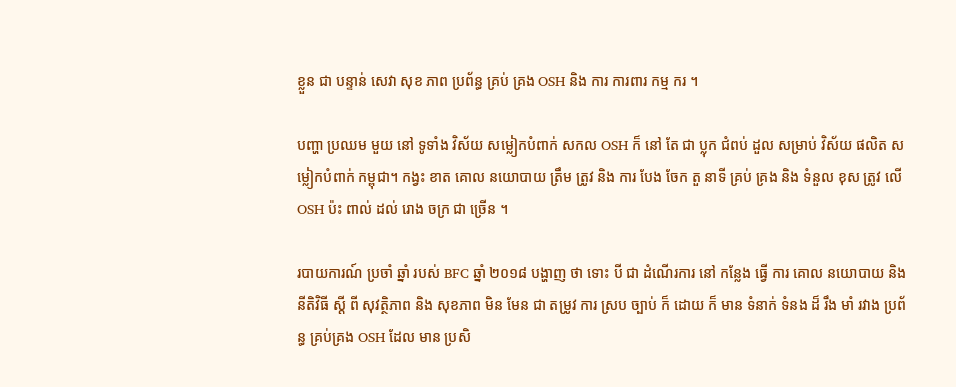ខ្លួន ជា បន្ទាន់ សេវា សុខ ភាព ប្រព័ន្ធ គ្រប់ គ្រង OSH និង ការ ការពារ កម្ម ករ ។

បញ្ហា ប្រឈម មួយ នៅ ទូទាំង វិស័យ សម្លៀកបំពាក់ សកល OSH ក៏ នៅ តែ ជា ប្លុក ជំពប់ ដួល សម្រាប់ វិស័យ ផលិត សម្លៀកបំពាក់ កម្ពុជា។ កង្វះ ខាត គោល នយោបាយ ត្រឹម ត្រូវ និង ការ បែង ចែក តួ នាទី គ្រប់ គ្រង និង ទំនួល ខុស ត្រូវ លើ OSH ប៉ះ ពាល់ ដល់ រោង ចក្រ ជា ច្រើន ។

របាយការណ៍ ប្រចាំ ឆ្នាំ របស់ BFC ឆ្នាំ ២០១៨ បង្ហាញ ថា ទោះ បី ជា ដំណើរការ នៅ កន្លែង ធ្វើ ការ គោល នយោបាយ និង នីតិវិធី ស្តី ពី សុវត្ថិភាព និង សុខភាព មិន មែន ជា តម្រូវ ការ ស្រប ច្បាប់ ក៏ ដោយ ក៏ មាន ទំនាក់ ទំនង ដ៏ រឹង មាំ រវាង ប្រព័ន្ធ គ្រប់គ្រង OSH ដែល មាន ប្រសិ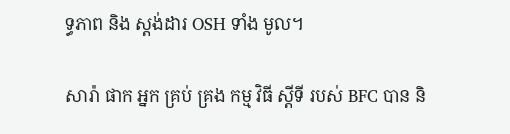ទ្ធភាព និង ស្តង់ដារ OSH ទាំង មូល។

សារ៉ា ផាក អ្នក គ្រប់ គ្រង កម្ម វិធី ស្តីទី របស់ BFC បាន និ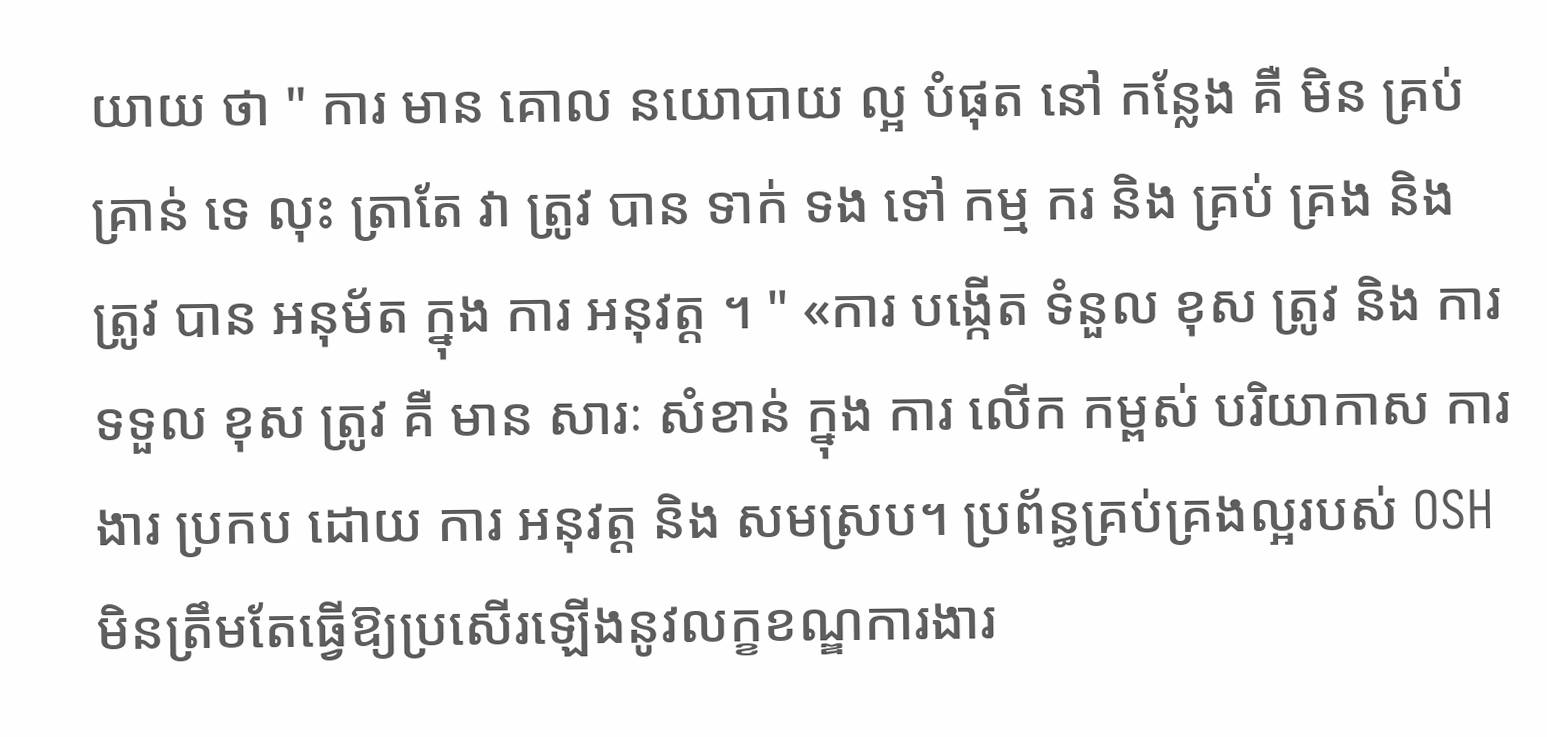យាយ ថា " ការ មាន គោល នយោបាយ ល្អ បំផុត នៅ កន្លែង គឺ មិន គ្រប់ គ្រាន់ ទេ លុះ ត្រាតែ វា ត្រូវ បាន ទាក់ ទង ទៅ កម្ម ករ និង គ្រប់ គ្រង និង ត្រូវ បាន អនុម័ត ក្នុង ការ អនុវត្ត ។ " «ការ បង្កើត ទំនួល ខុស ត្រូវ និង ការ ទទួល ខុស ត្រូវ គឺ មាន សារៈ សំខាន់ ក្នុង ការ លើក កម្ពស់ បរិយាកាស ការងារ ប្រកប ដោយ ការ អនុវត្ត និង សមស្រប។ ប្រព័ន្ធគ្រប់គ្រងល្អរបស់ OSH មិនត្រឹមតែធ្វើឱ្យប្រសើរឡើងនូវលក្ខខណ្ឌការងារ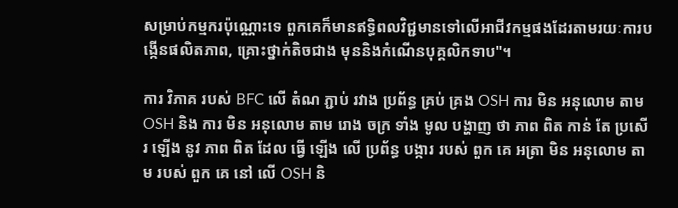សម្រាប់កម្មករប៉ុណ្ណោះទេ ពួកគេក៏មានឥទ្ធិពលវិជ្ជមានទៅលើអាជីវកម្មផងដែរតាមរយៈការបង្កើនផលិតភាព, គ្រោះថ្នាក់តិចជាង មុននិងកំណើនបុគ្គលិកទាប"។

ការ វិភាគ របស់ BFC លើ តំណ ភ្ជាប់ រវាង ប្រព័ន្ធ គ្រប់ គ្រង OSH ការ មិន អនុលោម តាម OSH និង ការ មិន អនុលោម តាម រោង ចក្រ ទាំង មូល បង្ហាញ ថា ភាព ពិត កាន់ តែ ប្រសើរ ឡើង នូវ ភាព ពិត ដែល ធ្វើ ឡើង លើ ប្រព័ន្ធ បង្ការ របស់ ពួក គេ អត្រា មិន អនុលោម តាម របស់ ពួក គេ នៅ លើ OSH និ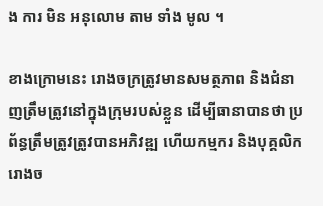ង ការ មិន អនុលោម តាម ទាំង មូល ។

ខាងក្រោមនេះ រោងចក្រត្រូវមានសមត្ថភាព និងជំនាញត្រឹមត្រូវនៅក្នុងក្រុមរបស់ខ្លួន ដើម្បីធានាបានថា ប្រព័ន្ធត្រឹមត្រូវត្រូវបានអភិវឌ្ឍ ហើយកម្មករ និងបុគ្គលិករោងច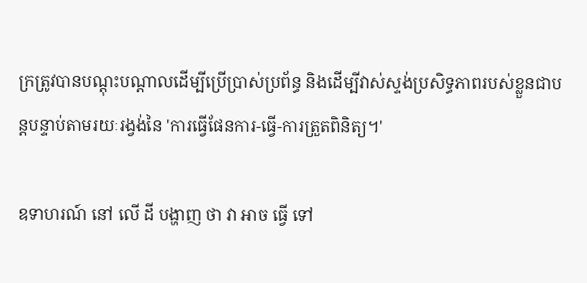ក្រត្រូវបានបណ្តុះបណ្តាលដើម្បីប្រើប្រាស់ប្រព័ន្ធ និងដើម្បីវាស់ស្ទង់ប្រសិទ្ធភាពរបស់ខ្លួនជាបន្តបន្ទាប់តាមរយៈរង្វង់នៃ 'ការធ្វើផែនការ-ធ្វើ-ការត្រួតពិនិត្យ។'

ឧទាហរណ៍ នៅ លើ ដី បង្ហាញ ថា វា អាច ធ្វើ ទៅ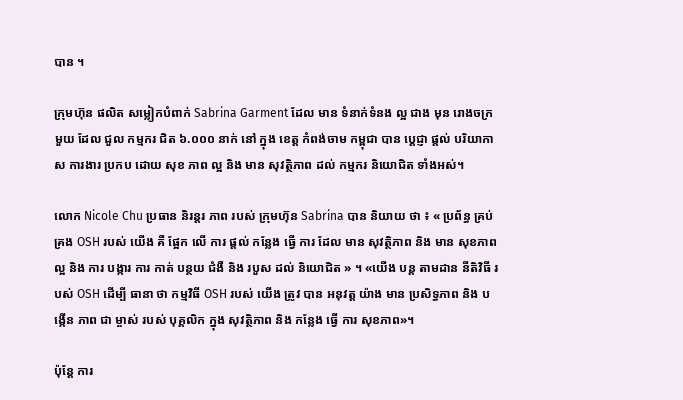បាន ។

ក្រុមហ៊ុន ផលិត សម្លៀកបំពាក់ Sabrina Garment ដែល មាន ទំនាក់ទំនង ល្អ ជាង មុន រោងចក្រ មួយ ដែល ជួល កម្មករ ជិត ៦.០០០ នាក់ នៅ ក្នុង ខេត្ត កំពង់ចាម កម្ពុជា បាន ប្តេជ្ញា ផ្តល់ បរិយាកាស ការងារ ប្រកប ដោយ សុខ ភាព ល្អ និង មាន សុវត្ថិភាព ដល់ កម្មករ និយោជិត ទាំងអស់។

លោក Nicole Chu ប្រធាន និរន្តរ ភាព របស់ ក្រុមហ៊ុន Sabrina បាន និយាយ ថា ៖ « ប្រព័ន្ធ គ្រប់គ្រង OSH របស់ យើង គឺ ផ្អែក លើ ការ ផ្តល់ កន្លែង ធ្វើ ការ ដែល មាន សុវត្ថិភាព និង មាន សុខភាព ល្អ និង ការ បង្ការ ការ កាត់ បន្ថយ ជំងឺ និង របួស ដល់ និយោជិត » ។ «យើង បន្ត តាមដាន នីតិវិធី របស់ OSH ដើម្បី ធានា ថា កម្មវិធី OSH របស់ យើង ត្រូវ បាន អនុវត្ត យ៉ាង មាន ប្រសិទ្ធភាព និង បង្កើន ភាព ជា ម្ចាស់ របស់ បុគ្គលិក ក្នុង សុវត្ថិភាព និង កន្លែង ធ្វើ ការ សុខភាព»។

ប៉ុន្តែ ការ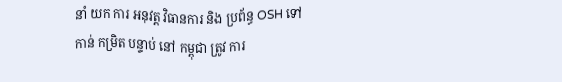នាំ យក ការ អនុវត្ត វិធានការ និង ប្រព័ន្ធ OSH ទៅ កាន់ កម្រិត បន្ទាប់ នៅ កម្ពុជា ត្រូវ ការ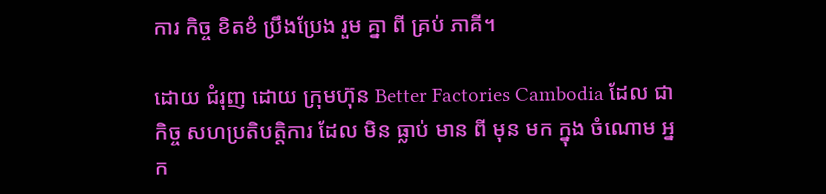ការ កិច្ច ខិតខំ ប្រឹងប្រែង រួម គ្នា ពី គ្រប់ ភាគី។

ដោយ ជំរុញ ដោយ ក្រុមហ៊ុន Better Factories Cambodia ដែល ជា កិច្ច សហប្រតិបត្តិការ ដែល មិន ធ្លាប់ មាន ពី មុន មក ក្នុង ចំណោម អ្នក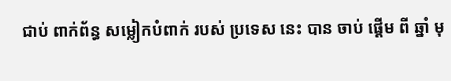ជាប់ ពាក់ព័ន្ធ សម្លៀកបំពាក់ របស់ ប្រទេស នេះ បាន ចាប់ ផ្ដើម ពី ឆ្នាំ មុ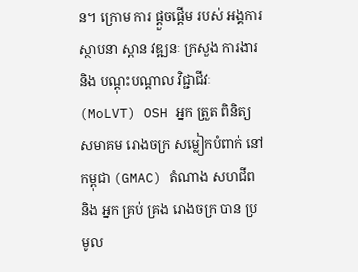ន។ ក្រោម ការ ផ្ដួចផ្ដើម របស់ អង្គការ ស្ថាបនា ស្ពាន វឌ្ឍនៈ ក្រសួង ការងារ និង បណ្ដុះបណ្ដាល វិជ្ជាជីវៈ (MoLVT) OSH អ្នក ត្រួត ពិនិត្យ សមាគម រោងចក្រ សម្លៀកបំពាក់ នៅ កម្ពុជា (GMAC) តំណាង សហជីព និង អ្នក គ្រប់ គ្រង រោងចក្រ បាន ប្រមូល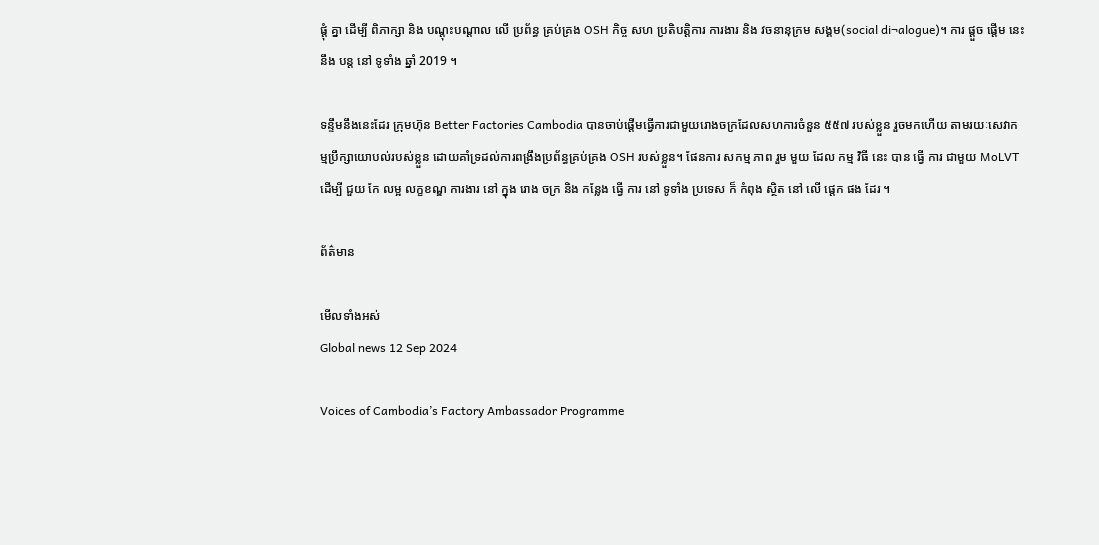ផ្តុំ គ្នា ដើម្បី ពិភាក្សា និង បណ្ដុះបណ្ដាល លើ ប្រព័ន្ធ គ្រប់គ្រង OSH កិច្ច សហ ប្រតិបត្តិការ ការងារ និង វចនានុក្រម សង្គម(social di¬alogue)។ ការ ផ្តួច ផ្តើម នេះ នឹង បន្ត នៅ ទូទាំង ឆ្នាំ 2019 ។

ទន្ទឹមនឹងនេះដែរ ក្រុមហ៊ុន Better Factories Cambodia បានចាប់ផ្ដើមធ្វើការជាមួយរោងចក្រដែលសហការចំនួន ៥៥៧ របស់ខ្លួន រួចមកហើយ តាមរយៈសេវាកម្មប្រឹក្សាយោបល់របស់ខ្លួន ដោយគាំទ្រដល់ការពង្រឹងប្រព័ន្ធគ្រប់គ្រង OSH របស់ខ្លួន។ ផែនការ សកម្ម ភាព រួម មួយ ដែល កម្ម វិធី នេះ បាន ធ្វើ ការ ជាមួយ MoLVT ដើម្បី ជួយ កែ លម្អ លក្ខខណ្ឌ ការងារ នៅ ក្នុង រោង ចក្រ និង កន្លែង ធ្វើ ការ នៅ ទូទាំង ប្រទេស ក៏ កំពុង ស្ថិត នៅ លើ ផ្តេក ផង ដែរ ។

ព័ត៌មាន

មើលទាំងអស់
Global news 12 Sep 2024

Voices of Cambodia’s Factory Ambassador Programme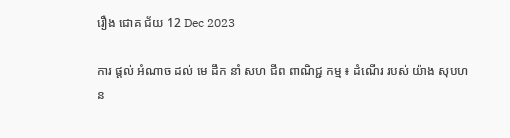រឿង ជោគ ជ័យ 12 Dec 2023

ការ ផ្តល់ អំណាច ដល់ មេ ដឹក នាំ សហ ជីព ពាណិជ្ជ កម្ម ៖ ដំណើរ របស់ យ៉ាង សុបហន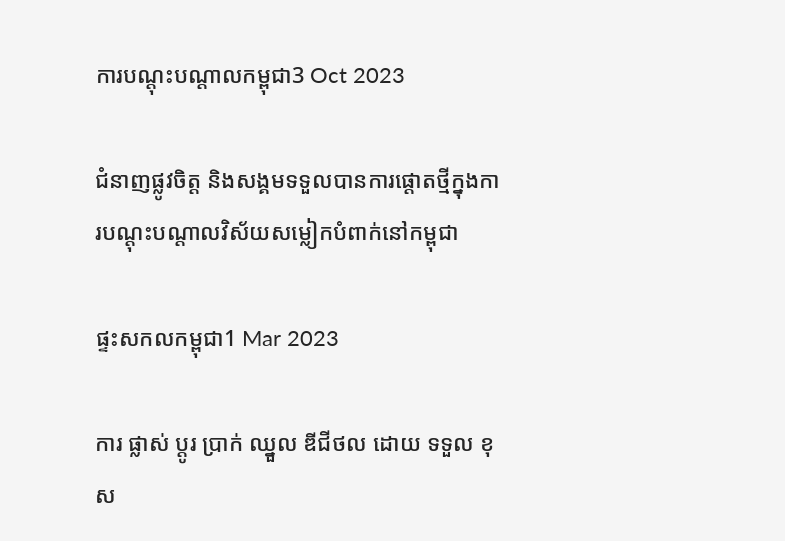ការបណ្តុះបណ្តាលកម្ពុជា3 Oct 2023

ជំនាញផ្លូវចិត្ត និងសង្គមទទួលបានការផ្តោតថ្មីក្នុងការបណ្តុះបណ្តាលវិស័យសម្លៀកបំពាក់នៅកម្ពុជា

ផ្ទះសកលកម្ពុជា1 Mar 2023

ការ ផ្លាស់ ប្តូរ ប្រាក់ ឈ្នួល ឌីជីថល ដោយ ទទួល ខុស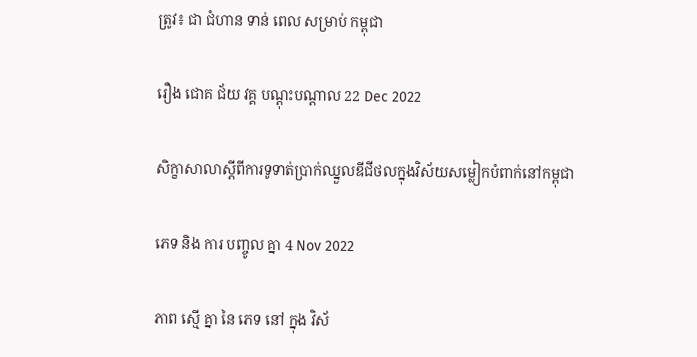ត្រូវ៖ ជា ជំហាន ទាន់ ពេល សម្រាប់ កម្ពុជា

រឿង ជោគ ជ័យ វគ្គ បណ្ដុះបណ្ដាល 22 Dec 2022

សិក្ខាសាលាស្តីពីការទូទាត់ប្រាក់ឈ្នួលឌីជីថលក្នុងវិស័យសម្លៀកបំពាក់នៅកម្ពុជា

ភេទ និង ការ បញ្ចូល គ្នា 4 Nov 2022

ភាព ស្មើ គ្នា នៃ ភេទ នៅ ក្នុង វិស័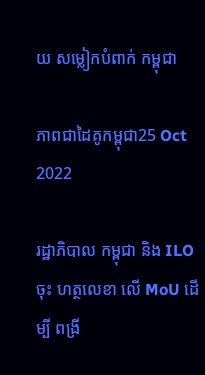យ សម្លៀកបំពាក់ កម្ពុជា

ភាពជាដៃគូកម្ពុជា25 Oct 2022

រដ្ឋាភិបាល កម្ពុជា និង ILO ចុះ ហត្ថលេខា លើ MoU ដើម្បី ពង្រី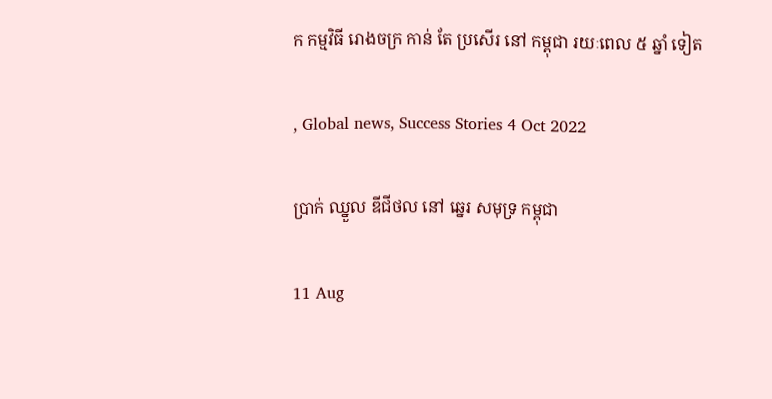ក កម្មវិធី រោងចក្រ កាន់ តែ ប្រសើរ នៅ កម្ពុជា រយៈពេល ៥ ឆ្នាំ ទៀត

, Global news, Success Stories 4 Oct 2022

ប្រាក់ ឈ្នួល ឌីជីថល នៅ ឆ្នេរ សមុទ្រ កម្ពុជា

11 Aug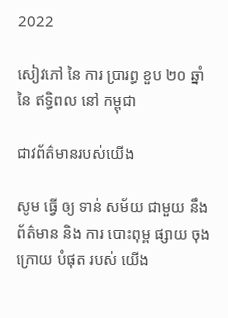2022

សៀវភៅ នៃ ការ ប្រារព្ធ ខួប ២០ ឆ្នាំ នៃ ឥទ្ធិពល នៅ កម្ពុជា

ជាវព័ត៌មានរបស់យើង

សូម ធ្វើ ឲ្យ ទាន់ សម័យ ជាមួយ នឹង ព័ត៌មាន និង ការ បោះពុម្ព ផ្សាយ ចុង ក្រោយ បំផុត របស់ យើង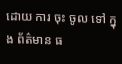ដោយ ការ ចុះ ចូល ទៅ ក្នុង ព័ត៌មាន ធ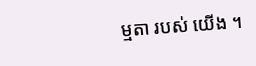ម្មតា របស់ យើង ។